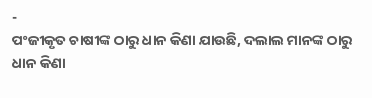-
ପଂଜୀକୃତ ଚାଷୀଙ୍କ ଠାରୁ ଧାନ କିଣା ଯାଉଛି, ଦଲାଲ ମାନଙ୍କ ଠାରୁ ଧାନ କିଣା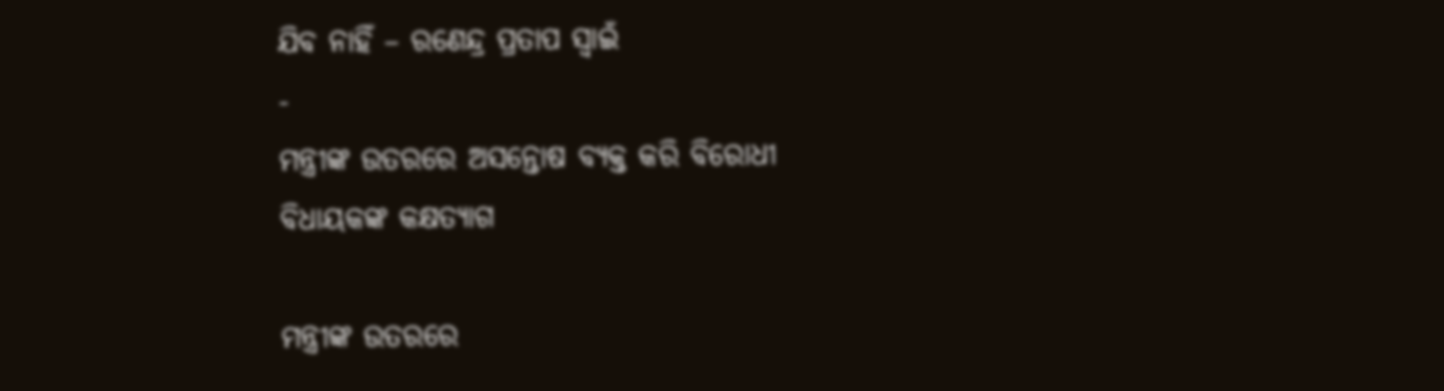ଯିବ ନାହିଁ – ରଣେନ୍ଦ୍ର ପ୍ରତାପ ସ୍ୱାଇଁ
-
ମନ୍ତ୍ରୀଙ୍କ ଉତରରେ ଅସନ୍ତୋଷ ବ୍ୟକ୍ତ କରି ବିରୋଧୀ ବିଧାୟକଙ୍କ କକ୍ଷତ୍ୟାଗ

ମନ୍ତ୍ରୀଙ୍କ ଉତରରେ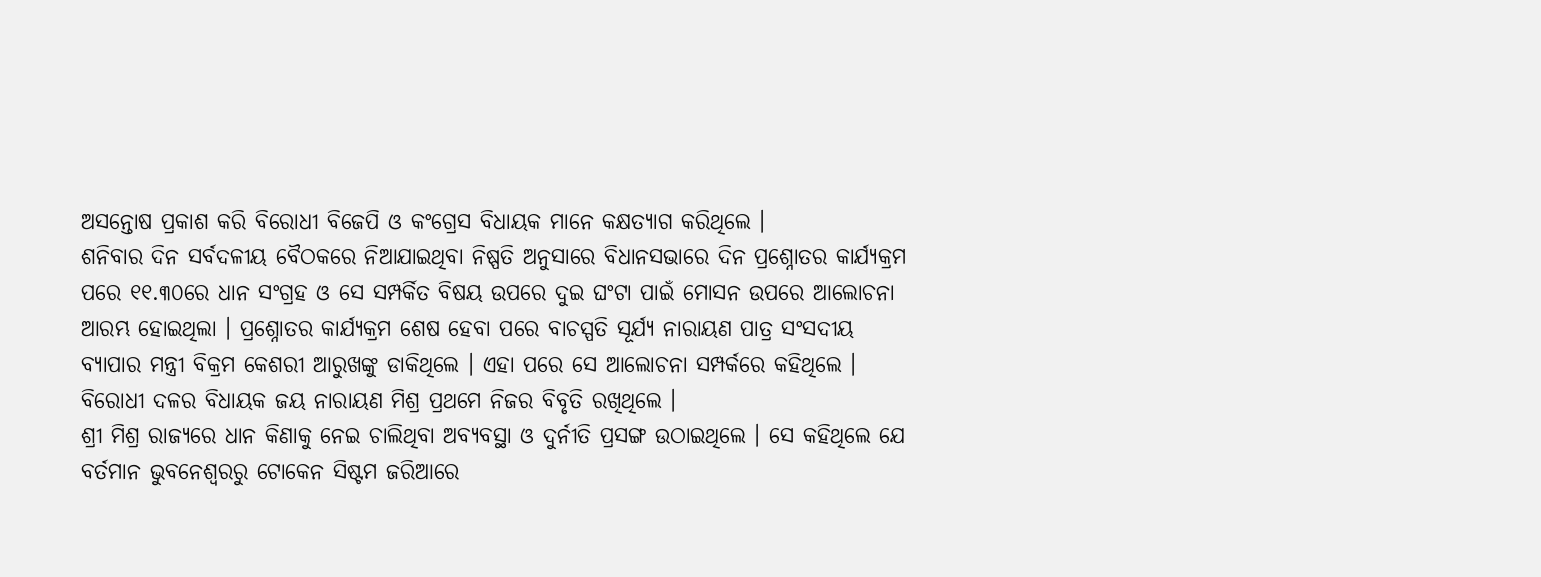ଅସନ୍ତୋଷ ପ୍ରକାଶ କରି ବିରୋଧୀ ବିଜେପି ଓ କଂଗ୍ରେସ ବିଧାୟକ ମାନେ କକ୍ଷତ୍ୟାଗ କରିଥିଲେ ।
ଶନିବାର ଦିନ ସର୍ବଦଳୀୟ ବୈଠକରେ ନିଆଯାଇଥିବା ନିଷ୍ପତି ଅନୁସାରେ ବିଧାନସଭାରେ ଦିନ ପ୍ରଶ୍ନୋତର କାର୍ଯ୍ୟକ୍ରମ ପରେ ୧୧.୩୦ରେ ଧାନ ସଂଗ୍ରହ ଓ ସେ ସମ୍ପର୍କିତ ବିଷୟ ଉପରେ ଦୁଇ ଘଂଟା ପାଇଁ ମୋସନ ଉପରେ ଆଲୋଚନା ଆରମ୍ଭ ହୋଇଥିଲା । ପ୍ରଶ୍ନୋତର କାର୍ଯ୍ୟକ୍ରମ ଶେଷ ହେବା ପରେ ବାଚସ୍ପତି ସୂର୍ଯ୍ୟ ନାରାୟଣ ପାତ୍ର ସଂସଦୀୟ ବ୍ୟାପାର ମନ୍ତ୍ରୀ ବିକ୍ରମ କେଶରୀ ଆରୁଖଙ୍କୁ ଡାକିଥିଲେ । ଏହା ପରେ ସେ ଆଲୋଚନା ସମ୍ପର୍କରେ କହିଥିଲେ । ବିରୋଧୀ ଦଳର ବିଧାୟକ ଜୟ ନାରାୟଣ ମିଶ୍ର ପ୍ରଥମେ ନିଜର ବିବୃତି ରଖିଥିଲେ ।
ଶ୍ରୀ ମିଶ୍ର ରାଜ୍ୟରେ ଧାନ କିଣାକୁ ନେଇ ଚାଲିଥିବା ଅବ୍ୟବସ୍ଥା ଓ ଦୁର୍ନୀତି ପ୍ରସଙ୍ଗ ଉଠାଇଥିଲେ । ସେ କହିଥିଲେ ଯେ ବର୍ତମାନ ଭୁବନେଶ୍ୱରରୁ ଟୋକେନ ସିଷ୍ଟମ ଜରିଆରେ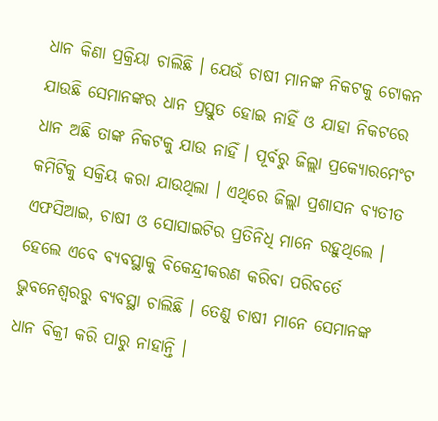ଧାନ କିଣା ପ୍ରକ୍ରିୟା ଚାଲିଛି । ଯେଉଁ ଚାଷୀ ମାନଙ୍କ ନିକଟକୁ ଟୋକନ ଯାଉଛି ସେମାନଙ୍କର ଧାନ ପ୍ରସ୍ତୁତ ହୋଇ ନାହିଁ ଓ ଯାହା ନିକଟରେ ଧାନ ଅଛି ତାଙ୍କ ନିକଟକୁ ଯାଉ ନାହିଁ । ପୂର୍ବରୁ ଜିଲ୍ଲା ପ୍ରକ୍ୟୋରମେଂଟ କମିଟିକୁ ସକ୍ରିୟ କରା ଯାଉଥିଲା । ଏଥିରେ ଜିଲ୍ଲା ପ୍ରଶାସନ ବ୍ୟତୀତ ଏଫସିଆଇ, ଚାଷୀ ଓ ସୋସାଇଟିର ପ୍ରତିନିଧି ମାନେ ରହୁଥିଲେ । ହେଲେ ଏବେ ବ୍ୟବସ୍ଥାକୁ ବିକେନ୍ଦ୍ରୀକରଣ କରିବା ପରିବର୍ତେ ଭୁବନେଶ୍ୱରରୁ ବ୍ୟବସ୍ଥା ଚାଲିଛି । ତେଣୁ ଚାଷୀ ମାନେ ସେମାନଙ୍କ ଧାନ ବିକ୍ରୀ କରି ପାରୁ ନାହାନ୍ତି ।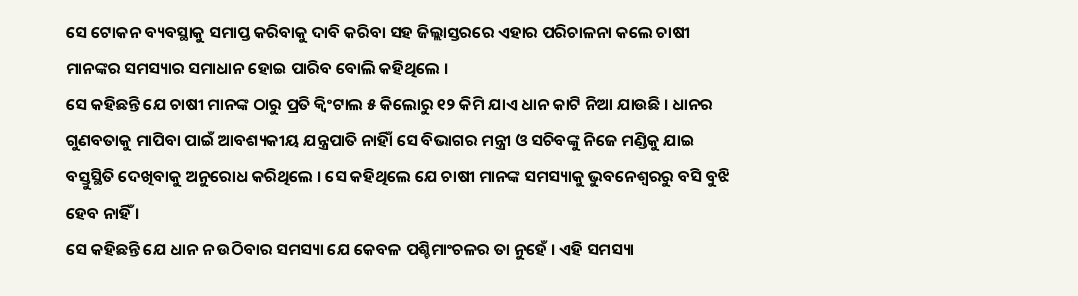ସେ ଟୋକନ ବ୍ୟବସ୍ଥାକୁ ସମାପ୍ତ କରିବାକୁ ଦାବି କରିବା ସହ ଜିଲ୍ଲାସ୍ତରରେ ଏହାର ପରିଚାଳନା କଲେ ଚାଷୀ ମାନଙ୍କର ସମସ୍ୟାର ସମାଧାନ ହୋଇ ପାରିବ ବୋଲି କହିଥିଲେ ।
ସେ କହିଛନ୍ତି ଯେ ଚାଷୀ ମାନଙ୍କ ଠାରୁ ପ୍ରତି କ୍ୱିଂଟାଲ ୫ କିଲୋରୁ ୧୨ କିମି ଯାଏ ଧାନ କାଟି ନିଆ ଯାଉଛି । ଧାନର ଗୁଣବତାକୁ ମାପିବା ପାଇଁ ଆବଶ୍ୟକୀୟ ଯନ୍ତ୍ରପାତି ନାହିାଁ ସେ ବିଭାଗର ମନ୍ତ୍ରୀ ଓ ସଚିବଙ୍କୁ ନିଜେ ମଣ୍ଡିକୁ ଯାଇ ବସ୍ତୁସ୍ଥିତି ଦେଖିବାକୁ ଅନୁରୋଧ କରିଥିଲେ । ସେ କହିଥିଲେ ଯେ ଚାଷୀ ମାନଙ୍କ ସମସ୍ୟାକୁ ଭୁବନେଶ୍ୱରରୁ ବସି ବୁଝି ହେବ ନାହିଁ ।
ସେ କହିଛନ୍ତି ଯେ ଧାନ ନ ଉଠିବାର ସମସ୍ୟା ଯେ କେବଳ ପଶ୍ଚିମାଂଚଳର ତା ନୁହେଁ । ଏହି ସମସ୍ୟା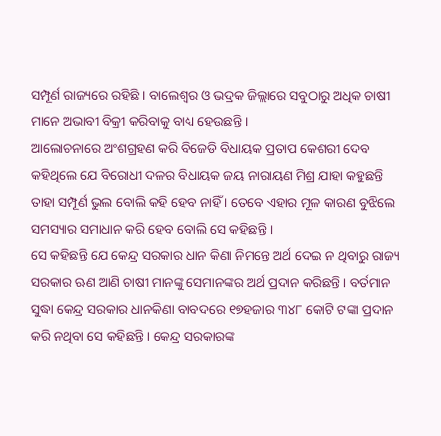ସମ୍ପୂର୍ଣ ରାଜ୍ୟରେ ରହିଛି । ବାଲେଶ୍ୱର ଓ ଭଦ୍ରକ ଜିଲ୍ଲାରେ ସବୁଠାରୁ ଅଧିକ ଚାଷୀ ମାନେ ଅଭାବୀ ବିକ୍ରୀ କରିବାକୁ ବାଧ୍ୟ ହେଉଛନ୍ତି ।
ଆଲୋଚନାରେ ଅଂଶଗ୍ରହଣ କରି ବିଜେଡି ବିଧାୟକ ପ୍ରତାପ କେଶରୀ ଦେବ କହିଥିଲେ ଯେ ବିରୋଧୀ ଦଳର ବିଧାୟକ ଜୟ ନାରାୟଣ ମିଶ୍ର ଯାହା କହୁଛନ୍ତି ତାହା ସମ୍ପୂର୍ଣ ଭୁଲ ବୋଲି କହି ହେବ ନାହିଁ । ତେବେ ଏହାର ମୂଳ କାରଣ ବୁଝିଲେ ସମସ୍ୟାର ସମାଧାନ କରି ହେବ ବୋଲି ସେ କହିଛନ୍ତି ।
ସେ କହିଛନ୍ତି ଯେ କେନ୍ଦ୍ର ସରକାର ଧାନ କିଣା ନିମନ୍ତେ ଅର୍ଥ ଦେଇ ନ ଥିବାରୁ ରାଜ୍ୟ ସରକାର ଋଣ ଆଣି ଚାଷୀ ମାନଙ୍କୁ ସେମାନଙ୍କର ଅର୍ଥ ପ୍ରଦାନ କରିଛନ୍ତି । ବର୍ତମାନ ସୁଦ୍ଧା କେନ୍ଦ୍ର ସରକାର ଧାନକିଣା ବାବଦରେ ୧୭ହଜାର ୩୪୮ କୋଟି ଟଙ୍କା ପ୍ରଦାନ କରି ନଥିବା ସେ କହିଛନ୍ତି । କେନ୍ଦ୍ର ସରକାରଙ୍କ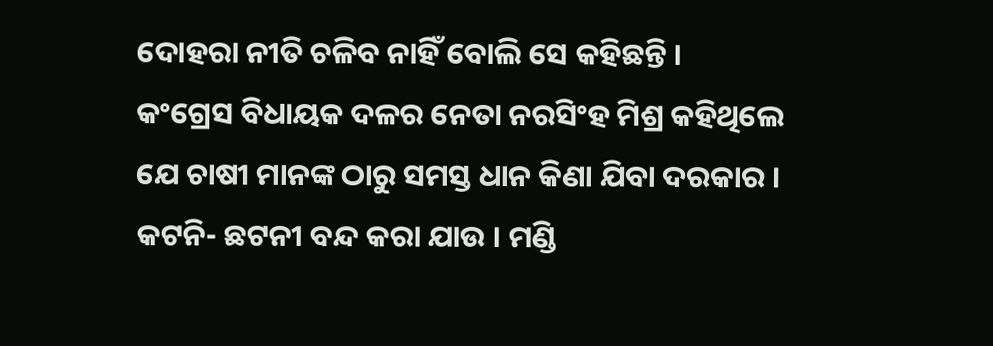ଦୋହରା ନୀତି ଚଳିବ ନାହିଁ ବୋଲି ସେ କହିଛନ୍ତି ।
କଂଗ୍ରେସ ବିଧାୟକ ଦଳର ନେତା ନରସିଂହ ମିଶ୍ର କହିଥିଲେ ଯେ ଚାଷୀ ମାନଙ୍କ ଠାରୁ ସମସ୍ତ ଧାନ କିଣା ଯିବା ଦରକାର । କଟନି- ଛଟନୀ ବନ୍ଦ କରା ଯାଉ । ମଣ୍ଡି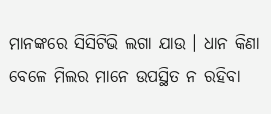ମାନଙ୍କରେ ସିସିଟିଭି ଲଗା ଯାଉ । ଧାନ କିଣା ବେଳେ ମିଲର ମାନେ ଉପସ୍ଥିତ ନ ରହିବା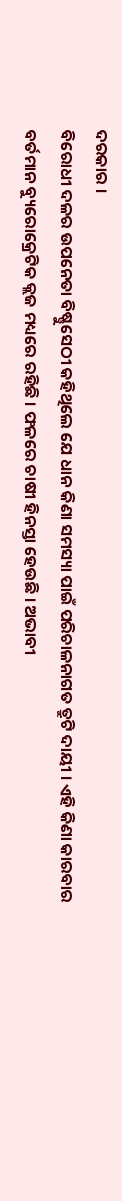ଦରକାର ।
ବିରୋଧୀ ଦଳର ଉପନେତା ବିଷ୍ଣୁସେଠୀ କହିଥିଲେ ଯେ ଧାନ କିଣା ସମସ୍ୟା ପାଇଁ ପରିଚାଳନାଗତ ତ୍ରୁଟି ଦାୟୀ । ଏହି କିଣା କାରବାର ବର୍ତମାନ ବ୍ୟୁରୋକ୍ରେଟିକ କ୍ଲଜ ମଧ୍ୟରେ ରହିଛି । ଫଳରେ ଚାଷୀ ହିନସ୍ତା ହେଉଛି । ଅଭାବୀ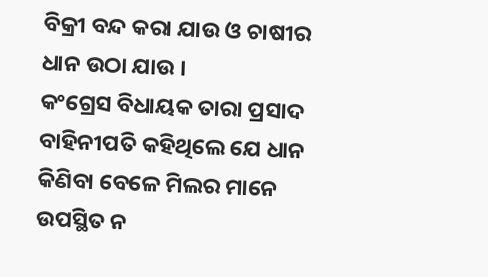ବିକ୍ରୀ ବନ୍ଦ କରା ଯାଉ ଓ ଚାଷୀର ଧାନ ଉଠା ଯାଉ ।
କଂଗ୍ରେସ ବିଧାୟକ ତାରା ପ୍ରସାଦ ବାହିନୀପତି କହିଥିଲେ ଯେ ଧାନ କିଣିବା ବେଳେ ମିଲର ମାନେ ଉପସ୍ଥିତ ନ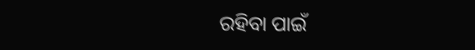ରହିବା ପାଇଁ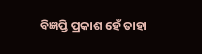ବିଜ୍ଞପ୍ତି ପ୍ରକାଶ ହେଁ ତାହା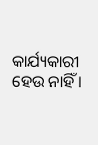କାର୍ଯ୍ୟକାରୀ ହେଉ ନାହିଁ ।